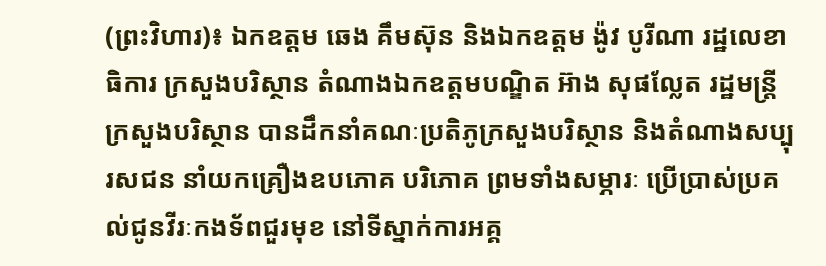(ព្រះវិហារ)៖ ឯកឧត្តម ឆេង គឹមស៊ុន និងឯកឧត្តម ង៉ូវ បូរីណា រដ្ឋលេខាធិការ ក្រសួងបរិស្ថាន តំណាងឯកឧត្តមបណ្ឌិត អ៊ាង សុផល្លែត រដ្ឋមន្ត្រីក្រសួងបរិស្ថាន បានដឹកនាំគណៈប្រតិភូក្រសួងបរិស្ថាន និងតំណាងសប្បុរសជន នាំយកគ្រឿងឧបភោគ បរិភោគ ព្រមទាំងសម្ភារៈ ប្រើប្រាស់ប្រគល់ជូនវីរៈកងទ័ពជួរមុខ នៅទីស្នាក់ការអគ្គ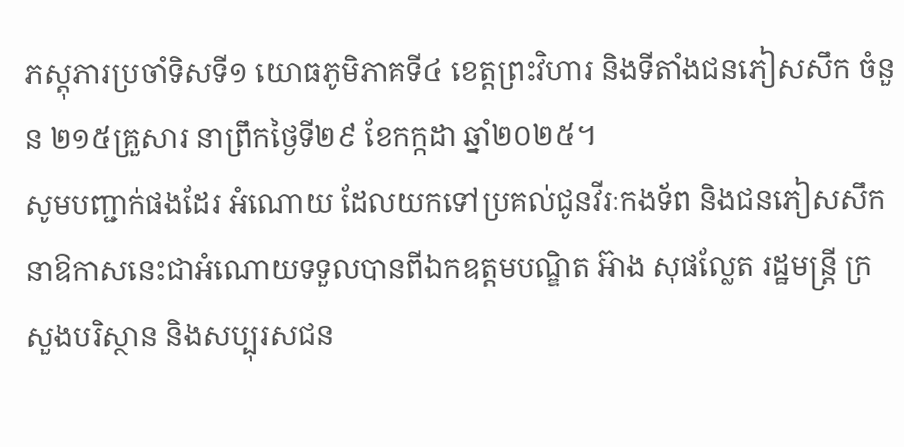ភស្តុភារប្រចាំទិសទី១ យោធភូមិភាគទី៤ ខេត្ដព្រះវិហារ និងទីតាំងជនភៀសសឹក ចំនួន ២១៥គ្រួសារ នាព្រឹកថ្ងៃទី២៩ ខែកក្កដា ឆ្នាំ២០២៥។
សូមបញ្ជាក់ផងដែរ អំណោយ ដែលយកទៅប្រគល់ជូនវីរៈកងទ័ព និងជនភៀសសឹកនាឱកាសនេះជាអំណោយទទួលបានពីឯកឧត្តមបណ្ឌិត អ៊ាង សុផល្លែត រដ្ឋមន្ត្រី ក្រសួងបរិស្ថាន និងសប្បុរសជន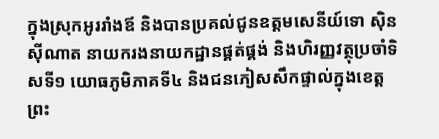ក្នុងស្រុកអូររាំងឪ និងបានប្រគល់ជូនឧត្ដមសេនីយ៍ទោ ស៊ិន ស៊ីណាត នាយករងនាយកដ្ឋានផ្គត់ផ្គង់ និងហិរញ្ញវត្ថុប្រចាំទិសទី១ យោធភូមិភាគទី៤ និងជនភៀសសឹកផ្ទាល់ក្នុងខេត្តព្រះ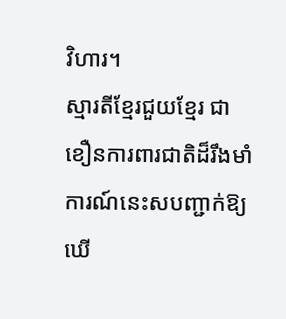វិហារ។
ស្មារតីខ្មែរជួយខ្មែរ ជាខឿនការពារជាតិដ៏រឹងមាំការណ៍នេះសបញ្ជាក់ឱ្យឃេី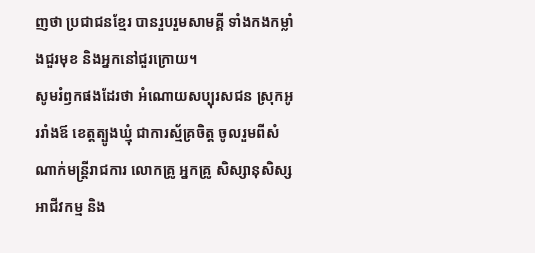ញថា ប្រជាជនខ្មែរ បានរួបរួមសាមគ្គី ទាំងកងកម្លាំងជួរមុខ និងអ្នកនៅជួរក្រោយ។
សូមរំឭកផងដែរថា អំណោយសប្បុរសជន ស្រុកអូររាំងឪ ខេត្តត្បូងឃ្មុំ ជាការស្ម័គ្រចិត្ដ ចូលរួមពីសំណាក់មន្ដ្រីរាជការ លោកគ្រូ អ្នកគ្រូ សិស្សានុសិស្ស អាជីវកម្ម និង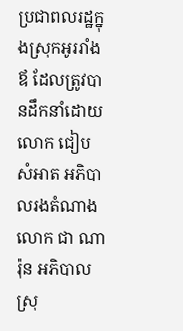ប្រជាពលរដ្ឋក្នុងស្រុកអូររាំងឪ ដែលត្រូវបានដឹកនាំដោយលោក ជៀប សំអាត អភិបាលរងតំណាងលោក ជា ណារ៉ុន អភិបាលស្រុ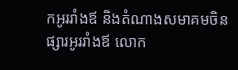កអូររាំងឪ និងតំណាងសមាគមចិនផ្សារអូររាំងឪ លោក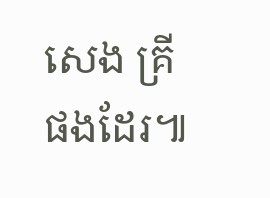សេង គ្រី ផងដែរ៕